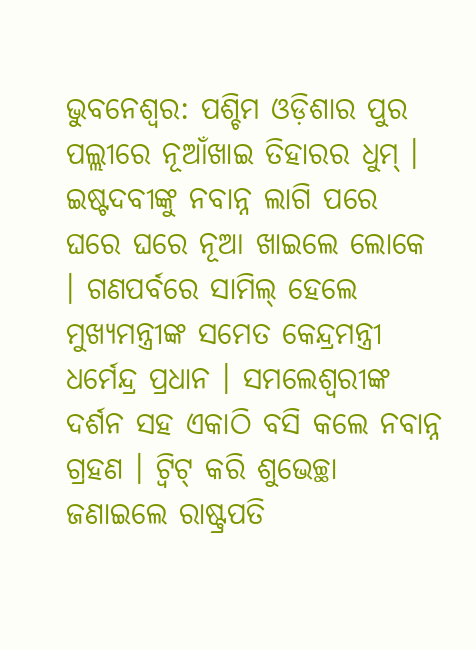ଭୁବନେଶ୍ୱର: ପଶ୍ଚିମ ଓଡ଼ିଶାର ପୁର ପଲ୍ଲୀରେ ନୂଆଁଖାଇ ତିହାରର ଧୁମ୍ । ଇଷ୍ଟଦବୀଙ୍କୁ ନବାନ୍ନ ଲାଗି ପରେ ଘରେ ଘରେ ନୂଆ ଖାଇଲେ ଲୋକେ । ଗଣପର୍ବରେ ସାମିଲ୍ ହେଲେ ମୁଖ୍ୟମନ୍ତ୍ରୀଙ୍କ ସମେତ କେନ୍ଦ୍ରମନ୍ତ୍ରୀ ଧର୍ମେନ୍ଦ୍ର ପ୍ରଧାନ । ସମଲେଶ୍ବରୀଙ୍କ ଦର୍ଶନ ସହ ଏକାଠି ବସି କଲେ ନବାନ୍ନ ଗ୍ରହଣ । ଟ୍ବିଟ୍ କରି ଶୁଭେଚ୍ଛା ଜଣାଇଲେ ରାଷ୍ଟ୍ରପତି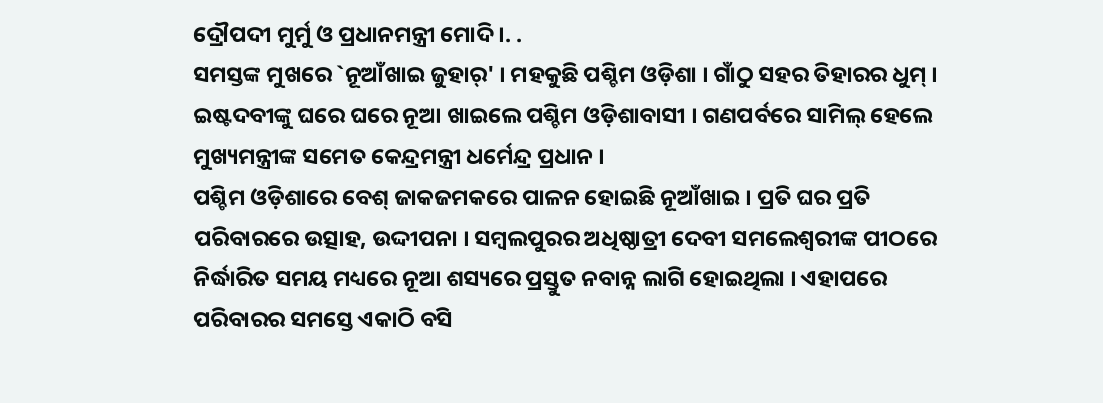ଦ୍ରୌପଦୀ ମୁର୍ମୁ ଓ ପ୍ରଧାନମନ୍ତ୍ରୀ ମୋଦି ।. .
ସମସ୍ତଙ୍କ ମୁଖରେ `ନୂଆଁଖାଇ ଜୁହାର୍' । ମହକୁଛି ପଶ୍ଚିମ ଓଡ଼ିଶା । ଗାଁଠୁ ସହର ତିହାରର ଧୁମ୍ । ଇଷ୍ଟଦବୀଙ୍କୁ ଘରେ ଘରେ ନୂଆ ଖାଇଲେ ପଶ୍ଚିମ ଓଡ଼ିଶାବାସୀ । ଗଣପର୍ବରେ ସାମିଲ୍ ହେଲେ ମୁଖ୍ୟମନ୍ତ୍ରୀଙ୍କ ସମେତ କେନ୍ଦ୍ରମନ୍ତ୍ରୀ ଧର୍ମେନ୍ଦ୍ର ପ୍ରଧାନ ।
ପଶ୍ଚିମ ଓଡ଼ିଶାରେ ବେଶ୍ ଜାକଜମକରେ ପାଳନ ହୋଇଛି ନୂଆଁଖାଇ । ପ୍ରତି ଘର ପ୍ରତି ପରିବାରରେ ଉତ୍ସାହ, ଉଦ୍ଦୀପନା । ସମ୍ବଲପୁରର ଅଧିଷ୍ଠାତ୍ରୀ ଦେବୀ ସମଲେଶ୍ବରୀଙ୍କ ପୀଠରେ ନିର୍ଦ୍ଧାରିତ ସମୟ ମଧ୍ୟରେ ନୂଆ ଶସ୍ୟରେ ପ୍ରସ୍ତୁତ ନବାନ୍ନ ଲାଗି ହୋଇଥିଲା । ଏହାପରେ ପରିବାରର ସମସ୍ତେ ଏକାଠି ବସି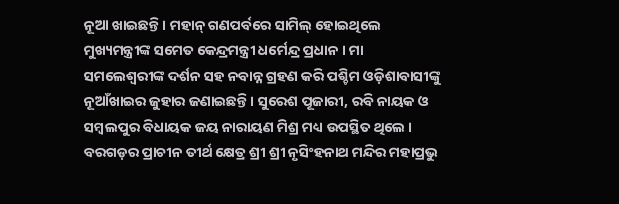ନୂଆ ଖାଇଛନ୍ତି । ମହାନ୍ ଗଣପର୍ବରେ ସାମିଲ୍ ହୋଇଥିଲେ ମୁଖ୍ୟମନ୍ତ୍ରୀଙ୍କ ସମେତ କେନ୍ଦ୍ରମନ୍ତ୍ରୀ ଧର୍ମେନ୍ଦ୍ର ପ୍ରଧାନ । ମା ସମଲେଶ୍ବରୀଙ୍କ ଦର୍ଶନ ସହ ନବାନ୍ନ ଗ୍ରହଣ କରି ପଶ୍ଚିମ ଓଡ଼ିଶାବାସୀଙ୍କୁ ନୂଆଁଖାଇର ଜୁହାର ଜଣାଇଛନ୍ତି । ସୁରେଶ ପୂଜାରୀ, ରବି ନାୟକ ଓ ସମ୍ବଲପୁର ବିଧାୟକ ଜୟ ନାରାୟଣ ମିଶ୍ର ମଧ୍ୟ ଉପସ୍ଥିତ ଥିଲେ । ବରଗଡ଼ର ପ୍ରାଚୀନ ତୀର୍ଥ କ୍ଷେତ୍ର ଶ୍ରୀ ଶ୍ରୀ ନୃସିଂହନାଥ ମନ୍ଦିର ମହାପ୍ରଭୁ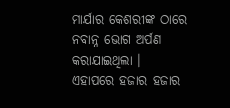ମାର୍ଯାର କେଶରୀଙ୍କ ଠାରେ ନବାନ୍ନ ଭୋଗ ଅର୍ପଣ କରାଯାଇଥିଲା ।
ଏହାପରେ ହଜାର ହଜାର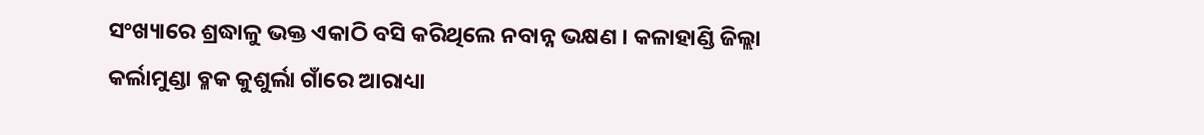ସଂଖ୍ୟାରେ ଶ୍ରଦ୍ଧାଳୁ ଭକ୍ତ ଏକାଠି ବସି କରିଥିଲେ ନବାନ୍ନ ଭକ୍ଷଣ । କଳାହାଣ୍ଡି ଜିଲ୍ଲା କର୍ଲାମୁଣ୍ଡା ବ୍ଳକ କୁଶୁର୍ଲା ଗାଁରେ ଆରାଧ୍ୟା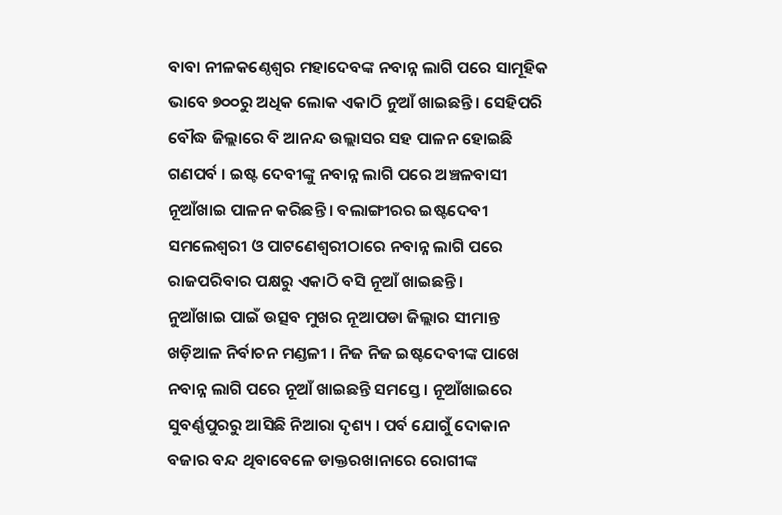ବାବା ନୀଳକଣ୍ଠେଶ୍ବର ମହାଦେବଙ୍କ ନବାନ୍ନ ଲାଗି ପରେ ସାମୂହିକ ଭାବେ ୭୦୦ରୁ ଅଧିକ ଲୋକ ଏକାଠି ନୁଆଁ ଖାଇଛନ୍ତି । ସେହିପରି ବୌଦ୍ଧ ଜିଲ୍ଲାରେ ବି ଆନନ୍ଦ ଉଲ୍ଲାସର ସହ ପାଳନ ହୋଇଛି ଗଣପର୍ବ । ଇଷ୍ଟ ଦେବୀଙ୍କୁ ନବାନ୍ନ ଲାଗି ପରେ ଅଞ୍ଚଳବାସୀ ନୂଆଁଖାଇ ପାଳନ କରିଛନ୍ତି । ବଲାଙ୍ଗୀରର ଇଷ୍ଟଦେବୀ ସମଲେଶ୍ବରୀ ଓ ପାଟଣେଶ୍ବରୀଠାରେ ନବାନ୍ନ ଲାଗି ପରେ ରାଜପରିବାର ପକ୍ଷରୁ ଏକାଠି ବସି ନୂଆଁ ଖାଇଛନ୍ତି ।
ନୁଆଁଖାଇ ପାଇଁ ଉତ୍ସବ ମୁଖର ନୂଆପଡା ଜିଲ୍ଲାର ସୀମାନ୍ତ ଖଡ଼ିଆଳ ନିର୍ବାଚନ ମଣ୍ଡଳୀ । ନିଜ ନିଜ ଇଷ୍ଟଦେବୀଙ୍କ ପାଖେ ନବାନ୍ନ ଲାଗି ପରେ ନୂଆଁ ଖାଇଛନ୍ତି ସମସ୍ତେ । ନୂଆଁଖାଇରେ ସୁବର୍ଣ୍ଣପୁରରୁ ଆସିଛି ନିଆରା ଦୃଶ୍ୟ । ପର୍ବ ଯୋଗୁଁ ଦୋକାନ ବଜାର ବନ୍ଦ ଥିବାବେଳେ ଡାକ୍ତରଖାନାରେ ରୋଗୀଙ୍କ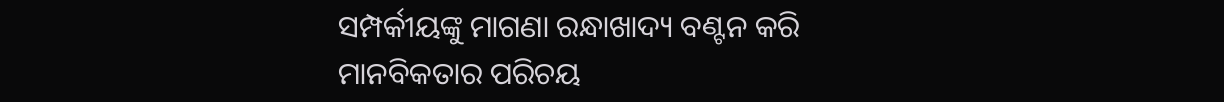ସମ୍ପର୍କୀୟଙ୍କୁ ମାଗଣା ରନ୍ଧାଖାଦ୍ୟ ବଣ୍ଟନ କରି ମାନବିକତାର ପରିଚୟ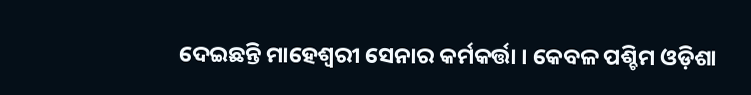ଦେଇଛନ୍ତି ମାହେଶ୍ଵରୀ ସେନାର କର୍ମକର୍ତ୍ତା । କେବଳ ପଶ୍ଚିମ ଓଡ଼ିଶା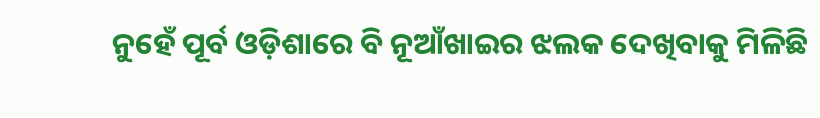ନୁହେଁ ପୂର୍ବ ଓଡ଼ିଶାରେ ବି ନୂଆଁଖାଇର ଝଲକ ଦେଖିବାକୁ ମିଳିଛି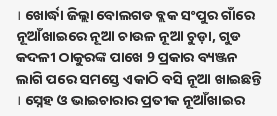। ଖୋର୍ଦ୍ଧା ଜିଲ୍ଲା ବୋଲଗଡ ବ୍ଲକ ସଂପୁର ଗାଁରେ ନୂଆଁଖାଇରେ ନୂଆ ଚାଉଳ ନୂଆ ଚୁଡ଼ା, ଗୁଡ କଦଳୀ ଠାକୁରଙ୍କ ପାଖେ 9 ପ୍ରକାର ବ୍ୟଞ୍ଜନ ଲାଗି ପରେ ସମସ୍ତେ ଏକାଠି ବସି ନୂଆ ଖାଇଛନ୍ତି । ସ୍ନେହ ଓ ଭାଇଚାରାର ପ୍ରତୀକ ନୂଆଁଖାଇର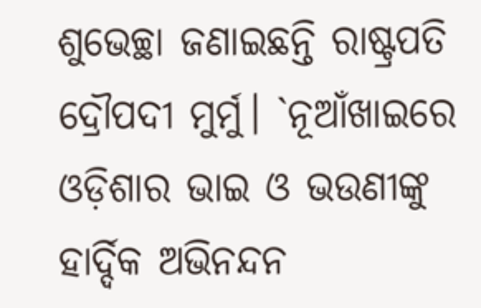ଶୁଭେଚ୍ଛା ଜଣାଇଛନ୍ତି ରାଷ୍ଟ୍ରପତି ଦ୍ରୌପଦୀ ମୁର୍ମୁ। `ନୂଆଁଖାଇରେ ଓଡ଼ିଶାର ଭାଇ ଓ ଭଉଣୀଙ୍କୁ ହାର୍ଦ୍ଦିକ ଅଭିନନ୍ଦନ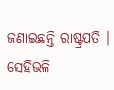ଜଣାଇଛନ୍ତି ରାଷ୍ଟ୍ରପତି । ସେହିଭଳି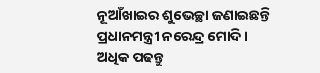ନୂଆଁଖାଇର ଶୁଭେଚ୍ଛା ଜଣାଇଛନ୍ତି ପ୍ରଧାନମନ୍ତ୍ରୀ ନରେନ୍ଦ୍ର ମୋଦି ।
ଅଧିକ ପଢନ୍ତୁ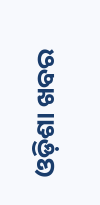ଓଡ଼ିଶା ଖବର